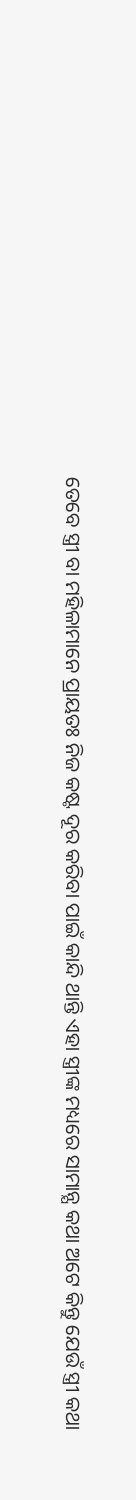ତେବେ ସ୍ତ୍ରୀ ବା ମହିଳାମାନେ ପ୍ରାୟତଃ ନିଜ କଷ୍ଟ ଦୂର କରିବା ପାଇଁ କାନ୍ଦି ଥାନ୍ତି ଏହା ସ୍ତ୍ରୀଙ୍କ ମଧ୍ୟରେ ସାମାନ୍ଯ କଥା ଅଟେ କିନ୍ତୁ ଯେଉଁ ସ୍ତ୍ରୀ କଥା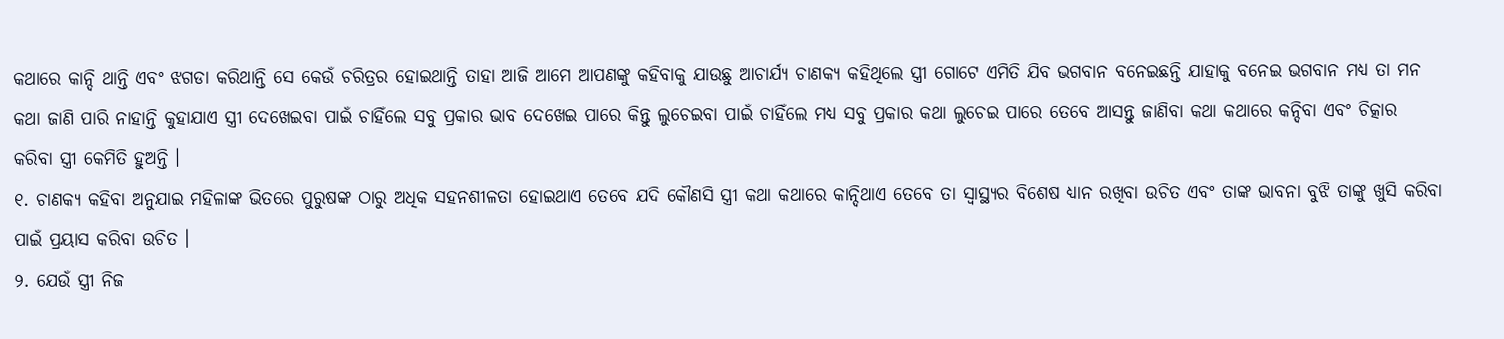କଥାରେ କାନ୍ଦି ଥାନ୍ତି ଏବଂ ଝଗଡା କରିଥାନ୍ତି ସେ କେଉଁ ଚରିତ୍ରର ହୋଇଥାନ୍ତି ତାହା ଆଜି ଆମେ ଆପଣଙ୍କୁ କହିବାକୁ ଯାଉଛୁ ଆଚାର୍ଯ୍ୟ ଚାଣକ୍ୟ କହିଥିଲେ ସ୍ତ୍ରୀ ଗୋଟେ ଏମିତି ଯିବ ଭଗବାନ ବନେଇଛନ୍ତି ଯାହାକୁ ବନେଇ ଭଗବାନ ମଧ୍ୟ ତା ମନ କଥା ଜାଣି ପାରି ନାହାନ୍ତି କୁହାଯାଏ ସ୍ତ୍ରୀ ଦେଖେଇବା ପାଇଁ ଚାହିଁଲେ ସବୁ ପ୍ରକାର ଭାବ ଦେଖେଇ ପାରେ କିନ୍ତୁ ଲୁଚେଇବା ପାଇଁ ଚାହିଁଲେ ମଧ୍ୟ ସବୁ ପ୍ରକାର କଥା ଲୁଚେଇ ପାରେ ତେବେ ଆସନ୍ତୁ ଜାଣିବା କଥା କଥାରେ କନ୍ଦିବା ଏବଂ ଚିତ୍କାର କରିବା ସ୍ତ୍ରୀ କେମିତି ହୁଅନ୍ତି ।
୧. ଚାଣକ୍ୟ କହିବା ଅନୁଯାଇ ମହିଳାଙ୍କ ଭିତରେ ପୁରୁଷଙ୍କ ଠାରୁ ଅଧିକ ସହନଶୀଳତା ହୋଇଥାଏ ତେବେ ଯଦି କୌଣସି ସ୍ତ୍ରୀ କଥା କଥାରେ କାନ୍ଦିଥାଏ ତେବେ ତା ସ୍ୱାସ୍ଥ୍ୟର ବିଶେଷ ଧ୍ୟାନ ରଖିବା ଉଚିତ ଏବଂ ତାଙ୍କ ଭାବନା ବୁଝି ତାଙ୍କୁ ଖୁସି କରିବା ପାଇଁ ପ୍ରୟାସ କରିବା ଉଚିତ ।
୨. ଯେଉଁ ସ୍ତ୍ରୀ ନିଜ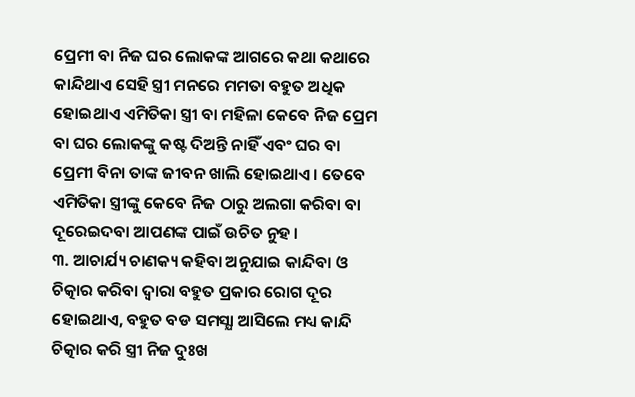ପ୍ରେମୀ ବା ନିଜ ଘର ଲୋକଙ୍କ ଆଗରେ କଥା କଥାରେ କାନ୍ଦିଥାଏ ସେହି ସ୍ତ୍ରୀ ମନରେ ମମତା ବହୁତ ଅଧିକ ହୋଇଥାଏ ଏମିତିକା ସ୍ତ୍ରୀ ବା ମହିଳା କେବେ ନିଜ ପ୍ରେମ ବା ଘର ଲୋକଙ୍କୁ କଷ୍ଟ ଦିଅନ୍ତି ନାହିଁ ଏବଂ ଘର ବା ପ୍ରେମୀ ବିନା ତାଙ୍କ ଜୀବନ ଖାଲି ହୋଇଥାଏ । ତେବେ ଏମିତିକା ସ୍ତ୍ରୀଙ୍କୁ କେବେ ନିଜ ଠାରୁ ଅଲଗା କରିବା ବା ଦୂରେଇଦବା ଆପଣଙ୍କ ପାଇଁ ଉଚିତ ନୁହ ।
୩. ଆଚାର୍ଯ୍ୟ ଚାଣକ୍ୟ କହିବା ଅନୁଯାଇ କାନ୍ଦିବା ଓ ଚିତ୍କାର କରିବା ଦ୍ଵାରା ବହୁତ ପ୍ରକାର ରୋଗ ଦୂର ହୋଇଥାଏ, ବହୁତ ବଡ ସମସ୍ଯା ଆସିଲେ ମଧ୍ୟ କାନ୍ଦି ଚିତ୍କାର କରି ସ୍ତ୍ରୀ ନିଜ ଦୁଃଖ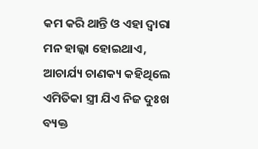କମ କରି ଥାନ୍ତି ଓ ଏହା ଦ୍ଵାରା ମନ ହାଲ୍କା ହୋଇଥାଏ,
ଆଚାର୍ଯ୍ୟ ଚାଣକ୍ୟ କହିଥିଲେ ଏମିତିକା ସ୍ତ୍ରୀ ଯିଏ ନିଜ ଦୁଃଖ ବ୍ୟକ୍ତ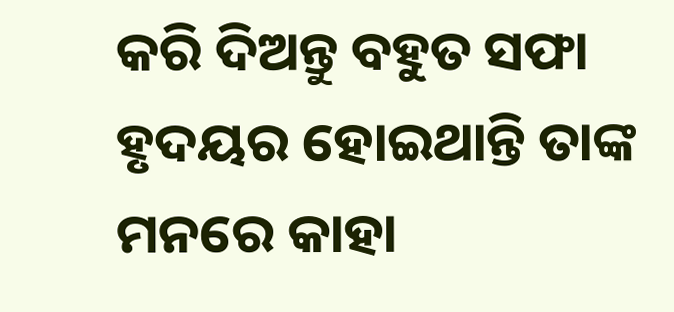କରି ଦିଅନ୍ତୁ ବହୁତ ସଫା ହୃଦୟର ହୋଇଥାନ୍ତି ତାଙ୍କ ମନରେ କାହା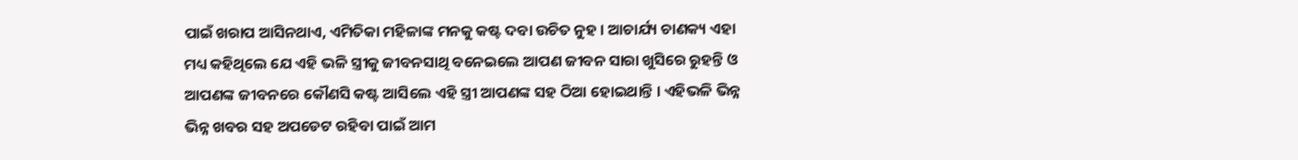ପାଇଁ ଖରାପ ଆସିନଥାଏ, ଏମିତିକା ମହିଳାଙ୍କ ମନକୁ କଷ୍ଟ ଦବା ଉଚିତ ନୁହ । ଆଚାର୍ଯ୍ୟ ଚାଣକ୍ୟ ଏହା ମଧ୍ୟ କହିଥିଲେ ଯେ ଏହି ଭଳି ସ୍ତ୍ରୀକୁ ଜୀବନସାଥି ବନେଇଲେ ଆପଣ ଜୀବନ ସାରା ଖୁସିରେ ରୁହନ୍ତି ଓ ଆପଣଙ୍କ ଜୀବନରେ କୌଣସି କଷ୍ଟ ଆସିଲେ ଏହି ସ୍ତ୍ରୀ ଆପଣଙ୍କ ସହ ଠିଆ ହୋଇଥାନ୍ତି । ଏହିଭଳି ଭିନ୍ନ ଭିନ୍ନ ଖବର ସହ ଅପଡେଟ ରହିବା ପାଇଁ ଆମ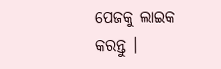ପେଜକୁ ଲାଇକ କରନ୍ତୁ ।